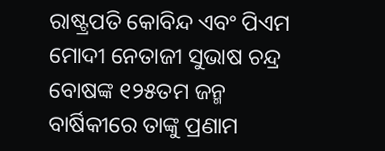ରାଷ୍ଟ୍ରପତି କୋବିନ୍ଦ ଏବଂ ପିଏମ ମୋଦୀ ନେତାଜୀ ସୁଭାଷ ଚନ୍ଦ୍ର ବୋଷଙ୍କ ୧୨୫ତମ ଜନ୍ମ ବାର୍ଷିକୀରେ ତାଙ୍କୁ ପ୍ରଣାମ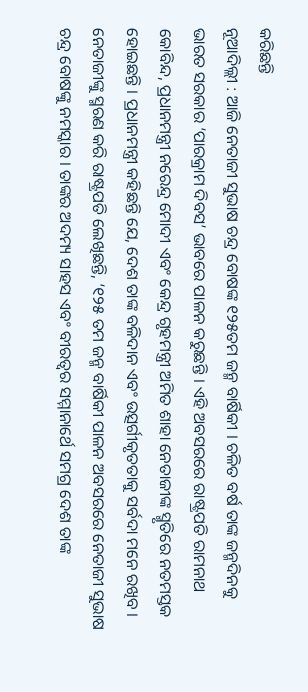କରିଛନ୍ତି
ନୂଆଦିଲ୍ଲୀ : ଆଜି ନେତାଜୀ ସୁଭାଷ ଚନ୍ଦ୍ର ବୋଷଙ୍କ ୧୨୫ତମ ଜନ୍ମ ବାର୍ଷିକୀ । ଚଳିତ ବର୍ଷ ତାଙ୍କ ଜନ୍ମଦିନକୁ ଭାରତ ସରକାର ‘ପାରକ୍ରାମ ଦିବସ’ ଭାବରେ ପାଳନ କରୁଛନ୍ତି । ଏହି ଅବସରରେ ରାଷ୍ଟ୍ରପତି ରାମନାଥ କୋବିନ୍ଦ, ପ୍ରଧାନମନ୍ତ୍ରୀ ନରେନ୍ଦ୍ର ମୋଦୀ ଏବଂ କେନ୍ଦ୍ର ଗୃହମନ୍ତ୍ରୀ ଅମିତ ଶାହା ନେତାଜୀଙ୍କ ସ୍ମୃତିରେ ନତମସ୍ତକ ହୋଇଛନ୍ତି । ପ୍ରଧାନମନ୍ତ୍ରୀ କହିଛନ୍ତି ଯେ, ଦେଶ ତାଙ୍କ ବଳିଦାନ ଏବଂ ଉତ୍ସର୍ଗୀକୃତତାକୁ ସର୍ବଦା ମନେ ରଖିବ ।
ନେତାଜୀଙ୍କୁ ସ୍ମରଣ କରି ରାଷ୍ଟ୍ରପତି ଲେଖିଛନ୍ତି, ‘୧୨୫ ତମ ଜନ୍ମ ବାର୍ଷିକୀ ପାଳନ ଅବସରରେ ନେତାଜୀ ସୁଭାଷ ଚନ୍ଦ୍ର ବୋଷଙ୍କୁ ନମସ୍କାର । ତାଙ୍କର ଅଦମ୍ୟ ସାହସ ଏବଂ ବୀରତ୍ୱର ସମ୍ମାନାର୍ଥେ ସମଗ୍ର ଦେଶ ତାଙ୍କ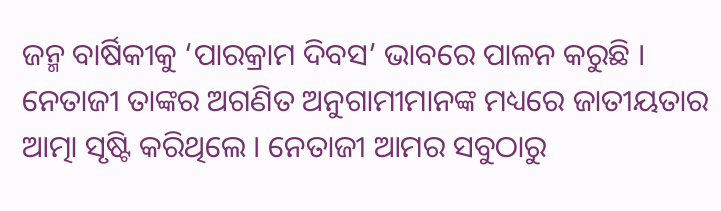ଜନ୍ମ ବାର୍ଷିକୀକୁ ‘ପାରକ୍ରାମ ଦିବସ’ ଭାବରେ ପାଳନ କରୁଛି । ନେତାଜୀ ତାଙ୍କର ଅଗଣିତ ଅନୁଗାମୀମାନଙ୍କ ମଧ୍ୟରେ ଜାତୀୟତାର ଆତ୍ମା ସୃଷ୍ଟି କରିଥିଲେ । ନେତାଜୀ ଆମର ସବୁଠାରୁ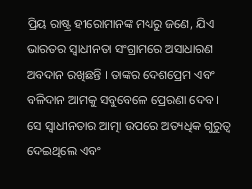ପ୍ରିୟ ରାଷ୍ଟ୍ର ହୀରୋମାନଙ୍କ ମଧ୍ୟରୁ ଜଣେ, ଯିଏ ଭାରତର ସ୍ୱାଧୀନତା ସଂଗ୍ରାମରେ ଅସାଧାରଣ ଅବଦାନ ରଖିଛନ୍ତି । ତାଙ୍କର ଦେଶପ୍ରେମ ଏବଂ ବଳିଦାନ ଆମକୁ ସବୁବେଳେ ପ୍ରେରଣା ଦେବ । ସେ ସ୍ୱାଧୀନତାର ଆତ୍ମା ଉପରେ ଅତ୍ୟଧିକ ଗୁରୁତ୍ୱ ଦେଇଥିଲେ ଏବଂ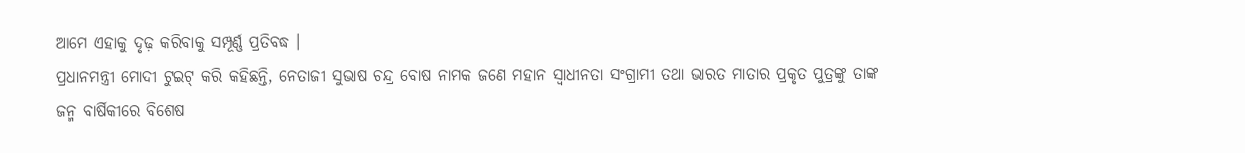ଆମେ ଏହାକୁ ଦୃଢ଼ କରିବାକୁ ସମ୍ପୂର୍ଣ୍ଣ ପ୍ରତିବଦ୍ଧ ।
ପ୍ରଧାନମନ୍ତ୍ରୀ ମୋଦୀ ଟୁଇଟ୍ କରି କହିଛନ୍ତି, ନେତାଜୀ ସୁଭାଷ ଚନ୍ଦ୍ର ବୋଷ ନାମକ ଜଣେ ମହାନ ସ୍ୱାଧୀନତା ସଂଗ୍ରାମୀ ତଥା ଭାରତ ମାତାର ପ୍ରକୃତ ପୁତ୍ରଙ୍କୁ ତାଙ୍କ ଜନ୍ମ ବାର୍ଷିକୀରେ ବିଶେଷ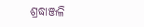ଶ୍ରଦ୍ଧାଞ୍ଜଳି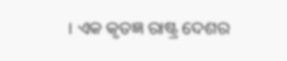। ଏକ କୃତଜ୍ଞ ରାଷ୍ଟ୍ର ଦେଶର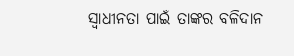ସ୍ୱାଧୀନତା ପାଇଁ ତାଙ୍କର ବଳିଦାନ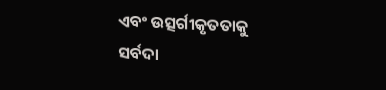ଏବଂ ଉତ୍ସର୍ଗୀକୃତତାକୁ ସର୍ବଦା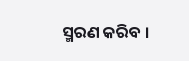ସ୍ମରଣ କରିବ ।